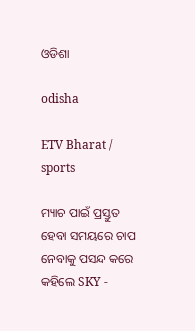ଓଡିଶା

odisha

ETV Bharat / sports

ମ୍ୟାଚ ପାଇଁ ପ୍ରସ୍ତୁତ ହେବା ସମୟରେ ଚାପ ନେବାକୁ ପସନ୍ଦ କରେ କହିଲେ SKY -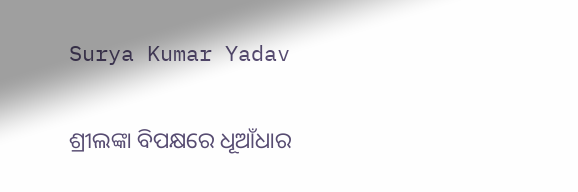Surya Kumar Yadav

ଶ୍ରୀଲଙ୍କା ବିପକ୍ଷରେ ଧୂଆଁଧାର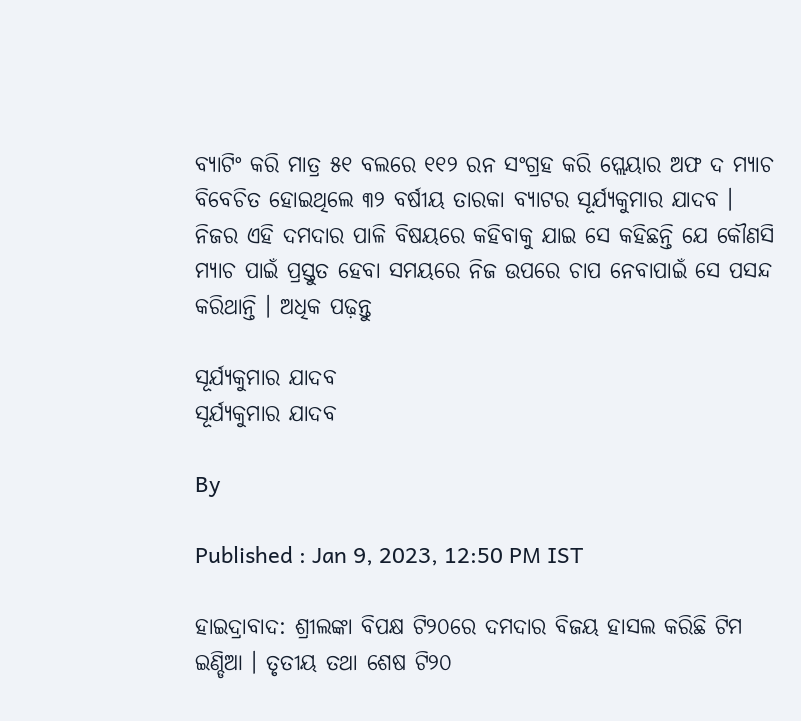ବ୍ୟାଟିଂ କରି ମାତ୍ର ୫୧ ବଲରେ ୧୧୨ ରନ ସଂଗ୍ରହ କରି ପ୍ଲେୟାର ଅଫ ଦ ମ୍ୟାଚ ବିବେଚିତ ହୋଇଥିଲେ ୩୨ ବର୍ଷୀୟ ତାରକା ବ୍ୟାଟର ସୂର୍ଯ୍ୟକୁମାର ଯାଦବ । ନିଜର ଏହି ଦମଦାର ପାଳି ବିଷୟରେ କହିବାକୁ ଯାଇ ସେ କହିଛନ୍ତି ଯେ କୌଣସି ମ୍ୟାଚ ପାଇଁ ପ୍ରସ୍ତୁତ ହେବା ସମୟରେ ନିଜ ଉପରେ ଚାପ ନେବାପାଇଁ ସେ ପସନ୍ଦ କରିଥାନ୍ତି । ଅଧିକ ପଢ଼ନ୍ତୁ

ସୂର୍ଯ୍ୟକୁମାର ଯାଦବ
ସୂର୍ଯ୍ୟକୁମାର ଯାଦବ

By

Published : Jan 9, 2023, 12:50 PM IST

ହାଇଦ୍ରାବାଦ: ଶ୍ରୀଲଙ୍କା ବିପକ୍ଷ ଟି୨୦ରେ ଦମଦାର ବିଜୟ ହାସଲ କରିଛି ଟିମ ଇଣ୍ଡିଆ । ତୃତୀୟ ତଥା ଶେଷ ଟି୨୦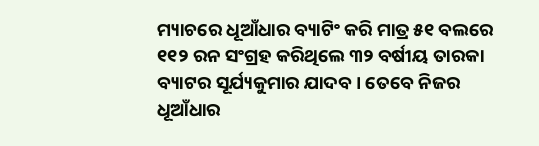ମ୍ୟାଚରେ ଧୂଆଁଧାର ବ୍ୟାଟିଂ କରି ମାତ୍ର ୫୧ ବଲରେ ୧୧୨ ରନ ସଂଗ୍ରହ କରିଥିଲେ ୩୨ ବର୍ଷୀୟ ତାରକା ବ୍ୟାଟର ସୂର୍ଯ୍ୟକୁମାର ଯାଦବ । ତେବେ ନିଜର ଧୂଆଁଧାର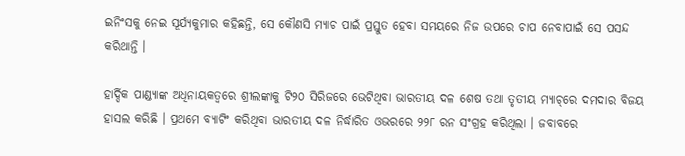ଇନିଂସକୁ ନେଇ ସୂର୍ଯ୍ୟକୁମାର କହିଛନ୍ତି, ସେ କୌଣସି ମ୍ୟାଚ ପାଇଁ ପ୍ରସ୍ତୁତ ହେବା ସମୟରେ ନିଜ ଉପରେ ଚାପ ନେବାପାଇଁ ସେ ପସନ୍ଦ କରିଥାନ୍ତି ।

ହାର୍ଦ୍ଦିକ ପାଣ୍ଡ୍ୟାଙ୍କ ଅଧିନାୟକତ୍ବରେ ଶ୍ରୀଲଙ୍କାକୁ ଟି୨୦ ସିରିଜରେ ଭେଟିଥିବା ଭାରତୀୟ ଦଳ ଶେଷ ତଥା ତୃତୀୟ ମ୍ୟାଚ୍‌ରେ ଦମଦାର ବିଜୟ ହାସଲ କରିଛି । ପ୍ରଥମେ ବ୍ୟାଟିଂ କରିଥିବା ଭାରତୀୟ ଦଳ ନିର୍ଦ୍ଧାରିତ ଓଭରରେ ୨୨୮ ରନ ସଂଗ୍ରହ କରିଥିଲା । ଜବାବରେ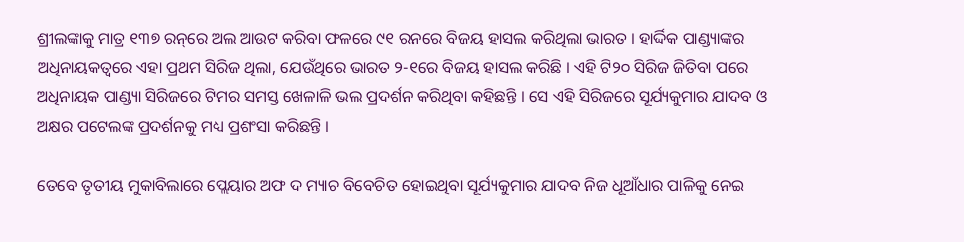ଶ୍ରୀଲଙ୍କାକୁ ମାତ୍ର ୧୩୭ ରନ୍‌ରେ ଅଲ ଆଉଟ କରିବା ଫଳରେ ୯୧ ରନରେ ବିଜୟ ହାସଲ କରିଥିଲା ଭାରତ । ହାର୍ଦ୍ଦିକ ପାଣ୍ଡ୍ୟାଙ୍କର ଅଧିନାୟକତ୍ବରେ ଏହା ପ୍ରଥମ ସିରିଜ ଥିଲା, ଯେଉଁଥିରେ ଭାରତ ୨-୧ରେ ବିଜୟ ହାସଲ କରିଛି । ଏହି ଟି୨୦ ସିରିଜ ଜିତିବା ପରେ ଅଧିନାୟକ ପାଣ୍ଡ୍ୟା ସିରିଜରେ ଟିମର ସମସ୍ତ ଖେଳାଳି ଭଲ ପ୍ରଦର୍ଶନ କରିଥିବା କହିଛନ୍ତି । ସେ ଏହି ସିରିଜରେ ସୂର୍ଯ୍ୟକୁମାର ଯାଦବ ଓ ଅକ୍ଷର ପଟେଲଙ୍କ ପ୍ରଦର୍ଶନକୁ ମଧ୍ୟ ପ୍ରଶଂସା କରିଛନ୍ତି ।

ତେବେ ତୃତୀୟ ମୁକାବିଲାରେ ପ୍ଲେୟାର ଅଫ ଦ ମ୍ୟାଚ ବିବେଚିତ ହୋଇଥିବା ସୂର୍ଯ୍ୟକୁମାର ଯାଦବ ନିଜ ଧୂଆଁଧାର ପାଳିକୁ ନେଇ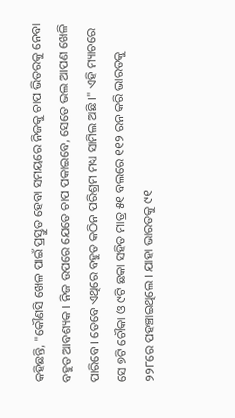କହିଛନ୍ତି, "କୌଣସି ଖେଳ ପାଇଁ ପ୍ରସ୍ତୁତ ହେବା ସମୟରେ ନିଜକୁ ଚାପ ଭିତରକୁ ନେବା ବହୁତ ଆବଶ୍ୟକ । ନିଜ ଉପରେ ଯେତେ ଚାପ ପକାଇବେ, ସେତେ ଭଲ ଆପଣ ଖେଳି ପାରିବେ । ତେବେ ଏଥିରେ ବହୁତ କଠିନ ପରିଶ୍ରମ ମଧ୍ୟ ସାମିଲ ଅଛି ।" ଏହି ମ୍ୟାଚରେ ସେ ୭ଟି ଚୌକା ଓ ୯ଟି ଛକା ସହିତ ମାତ୍ର ୫୧ ବଲରେ ୧୧୨ ରନ କରି ଭାରତକୁ ୨୨୮ରେ ପହଞ୍ଚାଇଥିଲେ । ଯାହା ଭାରତକୁ ୯୧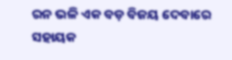ରନ ଭଳି ଏକ ବଡ଼ ବିଜୟ ଦେବାରେ ସହାୟକ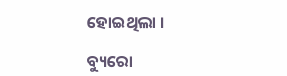ହୋଇଥିଲା ।

ବ୍ୟୁରୋ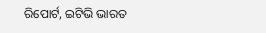ରିପୋର୍ଟ, ଇଟିଭି ଭାରତ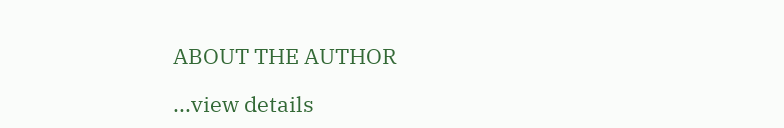ABOUT THE AUTHOR

...view details